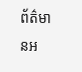ព័ត៌មានអ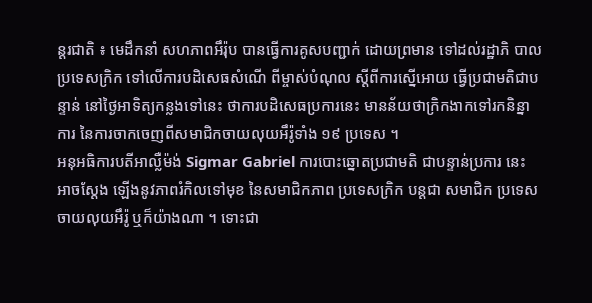ន្តរជាតិ ៖ មេដឹកនាំ សហភាពអឹរ៉ុប បានធ្វើការគូសបញ្ជាក់ ដោយព្រមាន ទៅដល់រដ្ឋាភិ បាលប្រទេសក្រិក ទៅលើការបដិសេធសំណើ ពីម្ចាស់បំណុល ស្តីពីការស្នើអោយ ធ្វើប្រជាមតិជាបន្ទាន់ នៅថ្ងៃអាទិត្យកន្លងទៅនេះ ថាការបដិសេធប្រការនេះ មានន័យថាក្រិកងាកទៅរកនិន្នាការ នៃការចាកចេញពីសមាជិកចាយលុយអឹរ៉ូទាំង ១៩ ប្រទេស ។
អនុអធិការបតីអាល្លឺម៉ង់ Sigmar Gabriel ការបោះឆ្នោតប្រជាមតិ ជាបន្ទាន់ប្រការ នេះ អាចស្តែង ឡើងនូវភាពរំកិលទៅមុខ នៃសមាជិកភាព ប្រទេសក្រិក បន្តជា សមាជិក ប្រទេសចាយលុយអឹរ៉ូ ឬក៏យ៉ាងណា ។ ទោះជា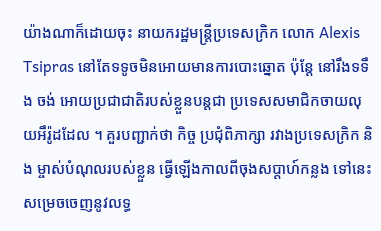យ៉ាងណាក៏ដោយចុះ នាយករដ្ឋមន្រ្តីប្រទេសក្រិក លោក Alexis Tsipras នៅតែទទូចមិនអោយមានការបោះឆ្នោត ប៉ុន្តែ នៅរឹងទទឹង ចង់ អោយប្រជាជាតិរបស់ខ្លួនបន្តជា ប្រទេសសមាជិកចាយលុយអឹរ៉ូដដែល ។ គួរបញ្ជាក់ថា កិច្ច ប្រជុំពិភាក្សា រវាងប្រទេសកិ្រក និង ម្ចាស់បំណុលរបស់ខ្លួន ធ្វើឡើងកាលពីចុងសប្តាហ៍កន្លង ទៅនេះ សម្រេចចេញនូវលទ្ធ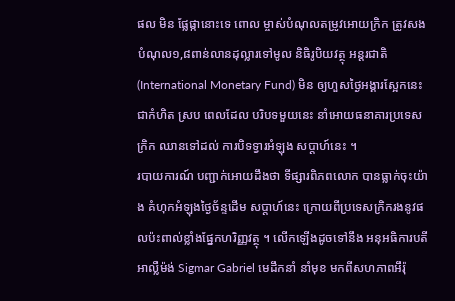ផល មិន ផ្លែផ្កានោះទេ ពោល ម្ចាស់បំណុលតម្រូវអោយក្រិក ត្រូវសងបំណុល១,៨ពាន់លានដុល្លារទៅមូល និធិរូបិយវត្ថុ អន្តរជាតិ (International Monetary Fund) មិន ឲ្យហួសថ្ងៃអង្គារស្អែកនេះជាកំហិត ស្រប ពេលដែល បរិបទមួយនេះ នាំអោយធនាគារប្រទេសក្រិក ឈានទៅដល់ ការបិទទ្វារអំឡុង សប្តាហ៍នេះ ។
របាយការណ៍ បញ្ជាក់អោយដឹងថា ទីផ្សារពិភពលោក បានធ្លាក់ចុះយ៉ាង គំហុកអំឡុងថ្ងៃច័ន្ទដើម សប្តាហ៍នេះ ក្រោយពីប្រទេសក្រិករងនូវផលប៉ះពាល់ខ្លាំងផ្នែកហរិញ្ញវត្ថុ ។ លើកឡើងដូចទៅនឹង អនុអធិការបតីអាល្លឺម៉ង់ Sigmar Gabriel មេដឹកនាំ នាំមុខ មកពីសហភាពអឹរ៉ុ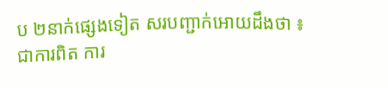ប ២នាក់ផ្សេងទៀត សរបញ្ជាក់អោយដឹងថា ៖ ជាការពិត ការ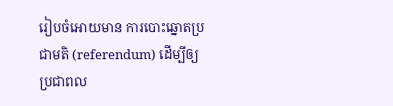រៀបចំអោយមាន ការបោះឆ្នោតប្រជាមតិ (referendum) ដើម្បីឲ្យប្រជាពល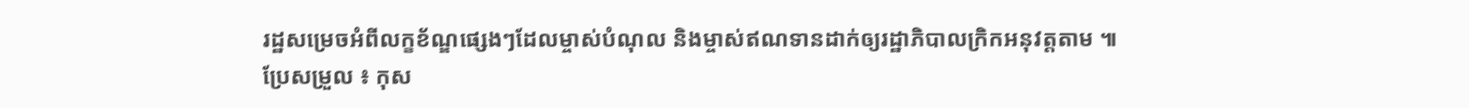រដ្ឋសម្រេចអំពីលក្ខខ័ណ្ឌផ្សេងៗដែលម្ចាស់បំណុល និងម្ចាស់ឥណទានដាក់ឲ្យរដ្ឋាភិបាលក្រិកអនុវត្តតាម ៕
ប្រែសម្រួល ៖ កុស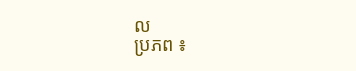ល
ប្រភព ៖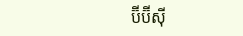ប៊ីប៊ីស៊ី